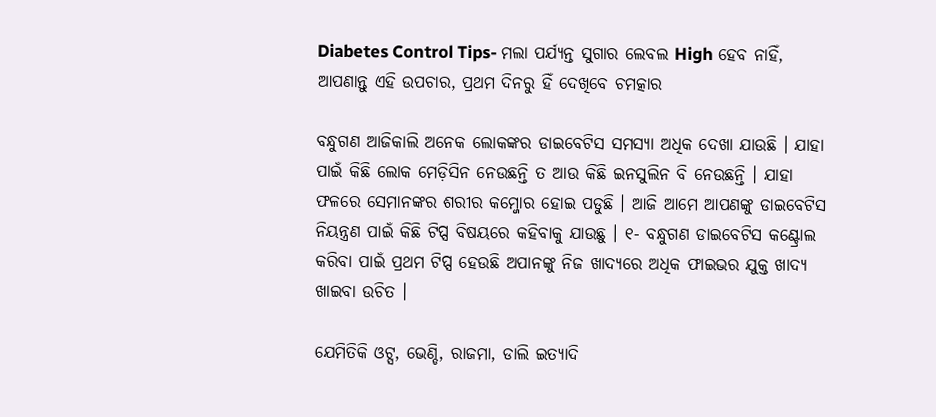Diabetes Control Tips- ମଲା ପର୍ଯ୍ୟନ୍ତ ସୁଗାର ଲେବଲ High ହେବ ନାହିଁ, ଆପଣାନ୍ତୁ ଏହି ଉପଚାର, ପ୍ରଥମ ଦିନରୁ ହିଁ ଦେଖିବେ ଚମତ୍କାର

ବନ୍ଧୁଗଣ ଆଜିକାଲି ଅନେକ ଲୋକଙ୍କର ଡାଇବେଟିସ ସମସ୍ଯା ଅଧିକ ଦେଖା ଯାଉଛି । ଯାହା ପାଇଁ କିଛି ଲୋକ ମେଡ଼ିସିନ ନେଉଛନ୍ତି ତ ଆଉ କିଛି ଇନସୁଲିନ ବି ନେଉଛନ୍ତି । ଯାହା ଫଳରେ ସେମାନଙ୍କର ଶରୀର କମ୍ଜୋର ହୋଇ ପଡୁଛି । ଆଜି ଆମେ ଆପଣଙ୍କୁ ଡାଇବେଟିସ ନିୟନ୍ତ୍ରଣ ପାଇଁ କିଛି ଟିପ୍ସ ବିଷୟରେ କହିବାକୁ ଯାଉଛୁ । ୧- ବନ୍ଧୁଗଣ ଡାଇବେଟିସ କଣ୍ଟ୍ରୋଲ କରିବା ପାଇଁ ପ୍ରଥମ ଟିପ୍ସ ହେଉଛି ଅପାନଙ୍କୁ ନିଜ ଖାଦ୍ଯରେ ଅଧିକ ଫାଇଭର ଯୁକ୍ତ ଖାଦ୍ୟ ଖାଇବା ଉଚିତ ।

ଯେମିତିକି ଓଟ୍ସ, ଭେଣ୍ଡି, ରାଜମା, ଡାଲି ଇତ୍ୟାଦି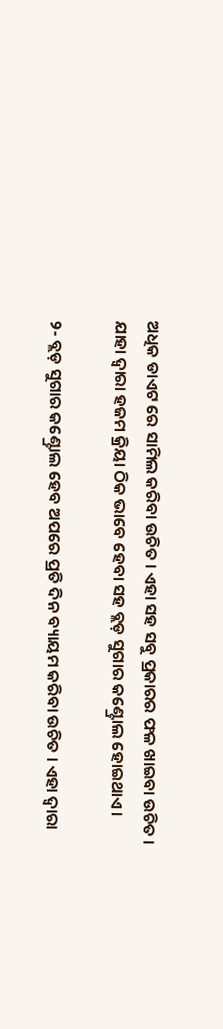ଅଧିକ ଡାଏଟ ରେ ସାମିଲ କରିବା ଉଚିତ । ଏହା ସହ ସବୁ ପ୍ରକାରର ଫଳ ଖାଇବା ଉଚିତ । ଯାହା ଦ୍ଵାରା ହଜମ କ୍ରିୟା ଠିକ ଭାବେ ହେବା ସହ ବ୍ଲଡ଼ ସୁଗାର କଣ୍ଟ୍ରୋଲ ହୋଇଥାଏ ।

୨- ବ୍ଲଡ଼ ସୁଗାର କଣ୍ଟ୍ରୋଲ ହେବ ଅପରେ ପ୍ରତି ଦିନ ବ୍ୟାୟମ କରିବା ଉଚିତ । ଏହା ଦ୍ଵାରା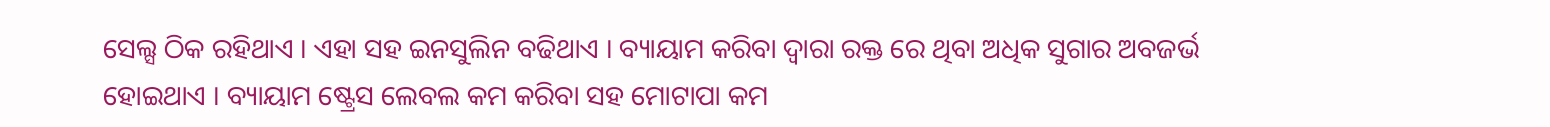ସେଲ୍ସ ଠିକ ରହିଥାଏ । ଏହା ସହ ଇନସୁଲିନ ବଢିଥାଏ । ବ୍ୟାୟାମ କରିବା ଦ୍ଵାରା ରକ୍ତ ରେ ଥିବା ଅଧିକ ସୁଗାର ଅବଜର୍ଭ ହୋଇଥାଏ । ବ୍ୟାୟାମ ଷ୍ଟ୍ରେସ ଲେବଲ କମ କରିବା ସହ ମୋଟାପା କମ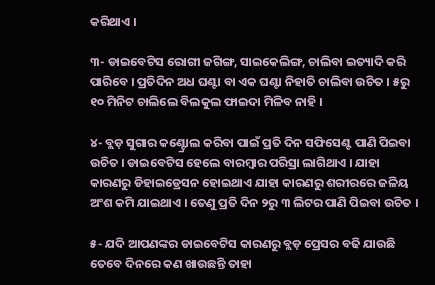କରିଥାଏ ।

୩- ଡାଇବେଟିସ ରୋଗୀ ଜଗିଙ୍ଗ, ସାଇକେଲିଙ୍ଗ, ଚାଲିବା ଇତ୍ୟାଦି କରି ପାରିବେ । ପ୍ରତିଦିନ ଅଧ ଘଣ୍ଟା ବା ଏକ ଘଣ୍ଟା ନିହାତି ଚାଲିବା ଉଚିତ । ୫ରୁ ୧୦ ମିନିଟ ଚାଲିଲେ ବିଲକୁଲ ଫାଇଦା ମିଳିବ ନାହି ।

୪- ବ୍ଲଡ଼ ସୁଗାର କଣ୍ଟ୍ରୋଲ କରିବା ପାଇଁ ପ୍ରତି ଦିନ ସଫିସେଣ୍ଟ ପାଣି ପିଇବା ଉଚିତ । ଡାଇବେଟିସ ହେଲେ ବାରମ୍ବାର ପରିସ୍ରା ଲାଗିଥାଏ । ଯାହା କାରଣରୁ ଡିହାଇଡ୍ରେସନ ହୋଇଥାଏ ଯାହା କାରଣରୁ ଶରୀରରେ ଜଳିୟ ଅଂଶ କମି ଯାଇଥାଏ । ତେଣୁ ପ୍ରତି ଦିନ ୨ରୁ ୩ ଲିଟର ପାଣି ପିଇବା ଉଚିତ ।

୫- ଯଦି ଆପଣଙ୍କର ଡାଇବେଟିସ କାରଣରୁ ବ୍ଲଡ଼ ପ୍ରେସର ବଢି ଯାଉଛି ତେବେ ଦିନରେ କଣ ଖାଉଛନ୍ତି ତାହା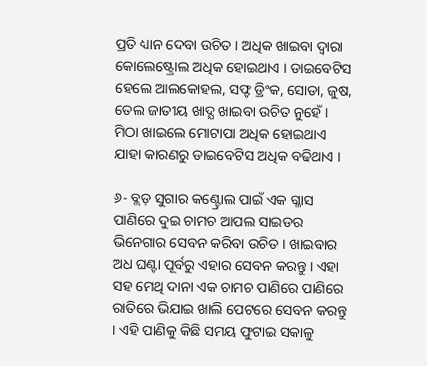ପ୍ରତି ଧ୍ୟାନ ଦେବା ଉଚିତ । ଅଧିକ ଖାଇବା ଦ୍ଵାରା କୋଲେଷ୍ଟ୍ରୋଲ ଅଧିକ ହୋଇଥାଏ । ଡାଇବେଟିସ ହେଲେ ଆଲକୋହଲ, ସଫ୍ଟ ଡ୍ରିଂକ, ସୋଡା, ଜୁଷ, ତେଲ ଜାତୀୟ ଖାଦ୍ଯ ଖାଇବା ଉଚିତ ନୁହେଁ । ମିଠା ଖାଇଲେ ମୋଟାପା ଅଧିକ ହୋଇଥାଏ ଯାହା କାରଣରୁ ଡାଇବେଟିସ ଅଧିକ ବଢିଥାଏ ।

୬- ବ୍ଲଡ଼ ସୁଗାର କଣ୍ଟ୍ରୋଲ ପାଇଁ ଏକ ଗ୍ଳାସ ପାଣିରେ ଦୁଇ ଚାମଚ ଆପଲ ସାଇଡର ଭିନେଗାର ସେବନ କରିବା ଉଚିତ । ଖାଇବାର ଅଧ ଘଣ୍ଟା ପୂର୍ବରୁ ଏହାର ସେବନ କରନ୍ତୁ । ଏହା ସହ ମେଥି ଦାନା ଏକ ଚାମଚ ପାଣିରେ ପାଣିରେ ରାତିରେ ଭିଯାଇ ଖାଲି ପେଟରେ ସେବନ କରନ୍ତୁ । ଏହି ପାଣିକୁ କିଛି ସମୟ ଫୁଟାଇ ସକାଳୁ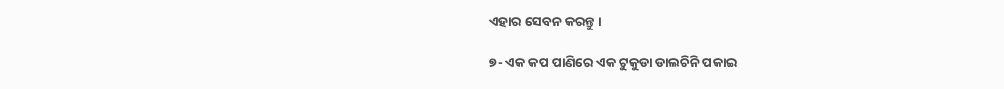ଏହାର ସେବନ କରନ୍ତୁ ।

୭- ଏକ କପ ପାଣିରେ ଏକ ଟୁକୁଡା ଡାଲଚିନି ପକାଇ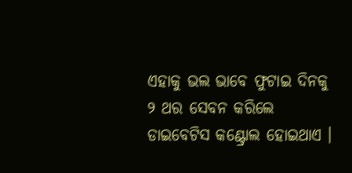ଏହାକୁ ଭଲ ଭାବେ ଫୁଟାଇ ଦିନକୁ ୨ ଥର ସେବନ କରିଲେ ଡାଇବେଟିସ କଣ୍ଟ୍ରୋଲ ହୋଇଥାଏ ।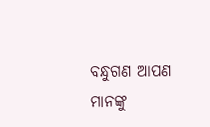ବନ୍ଧୁଗଣ ଆପଣ ମାନଙ୍କୁ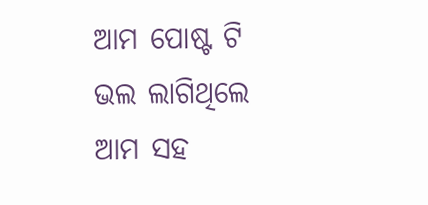ଆମ ପୋଷ୍ଟ ଟି ଭଲ ଲାଗିଥିଲେ ଆମ ସହ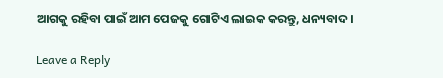ଆଗକୁ ରହିବା ପାଇଁ ଆମ ପେଜକୁ ଗୋଟିଏ ଲାଇକ କରନ୍ତୁ, ଧନ୍ୟବାଦ ।

Leave a Reply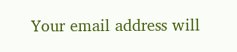Your email address will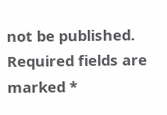not be published. Required fields are marked *